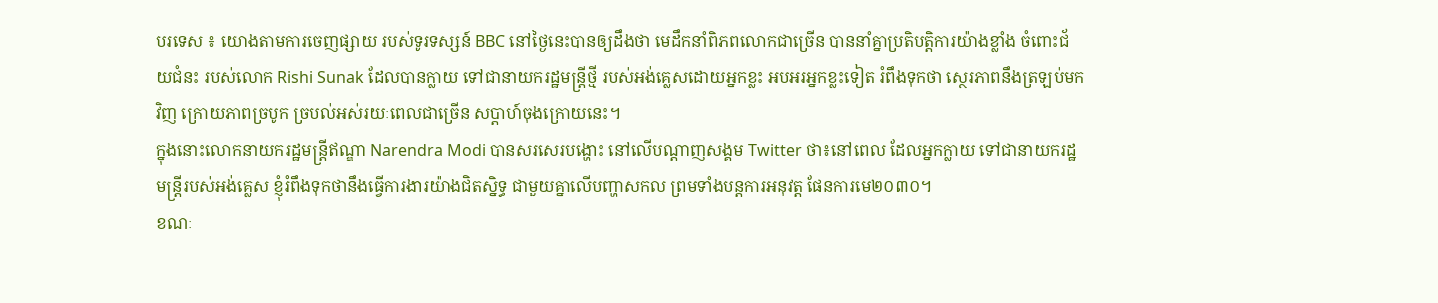បរទេស ៖ យោងតាមការចេញផ្សាយ របស់ទូរទស្សន៍ BBC នៅថ្ងៃនេះបានឲ្យដឹងថា មេដឹកនាំពិភពលោកជាច្រើន បាននាំគ្នាប្រតិបត្តិការយ៉ាងខ្លាំង ចំពោះជ័យជំនះ របស់លោក Rishi Sunak ដែលបានក្លាយ ទៅជានាយករដ្ឋមន្ត្រីថ្មី របស់អង់គ្លេសដោយអ្នកខ្លះ អបអរអ្នកខ្លះទៀត រំពឹងទុកថា ស្ថេរភាពនឹងត្រឡប់មកវិញ ក្រោយភាពច្របូក ច្របល់អស់រយៈពេលជាច្រើន សប្តាហ៍ចុងក្រោយនេះ។
ក្នុងនោះលោកនាយករដ្ឋមន្ត្រីឥណ្ឌា Narendra Modi បានសរសេរបង្ហោះ នៅលើបណ្តាញសង្គម Twitter ថា៖នៅពេល ដែលអ្នកក្លាយ ទៅជានាយករដ្ឋមន្ត្រីរបស់អង់គ្លេស ខ្ញុំរំពឹងទុកថានឹងធ្វើការងារយ៉ាងជិតស្និទ្ធ ជាមួយគ្នាលើបញ្ហាសកល ព្រមទាំងបន្តការអនុវត្ត ផែនការមេ២០៣០។
ខណៈ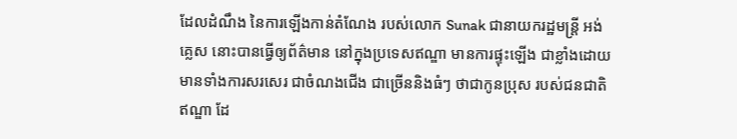ដែលដំណឹង នៃការឡើងកាន់តំណែង របស់លោក Sunak ជានាយករដ្ឋមន្ត្រី អង់គ្លេស នោះបានធ្វើឲ្យព័ត៌មាន នៅក្នុងប្រទេសឥណ្ឌា មានការផ្ទុះឡើង ជាខ្លាំងដោយ មានទាំងការសរសេរ ជាចំណងជើង ជាច្រើននិងធំៗ ថាជាកូនប្រុស របស់ជនជាតិឥណ្ឌា ដែ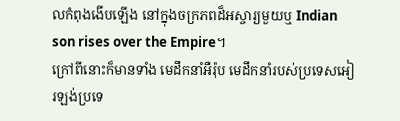លកំពុងងើបឡើង នៅក្នុងចក្រភពដ៏អស្ចារ្យមួយឬ Indian son rises over the Empire។
ក្រៅពីនោះក៏មានទាំង មេដឹកនាំអឺរ៉ុប មេដឹកនាំរបស់ប្រទេសអៀរឡង់ប្រទេ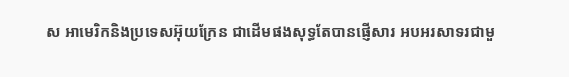ស អាមេរិកនិងប្រទេសអ៊ុយក្រែន ជាដើមផងសុទ្ធតែបានផ្ញើសារ អបអរសាទរជាមួ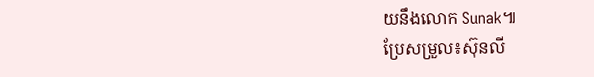យនឹងលោក Sunak៕
ប្រែសម្រួល៖ស៊ុនលី